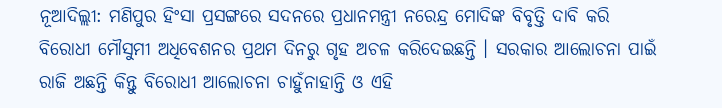ନୂଆଦିଲ୍ଲୀ: ମଣିପୁର ହିଂସା ପ୍ରସଙ୍ଗରେ ସଦନରେ ପ୍ରଧାନମନ୍ତ୍ରୀ ନରେନ୍ଦ୍ର ମୋଦିଙ୍କ ବିବୃତ୍ତି ଦାବି କରି ବିରୋଧୀ ମୌସୁମୀ ଅଧିବେଶନର ପ୍ରଥମ ଦିନରୁ ଗୃହ ଅଚଳ କରିଦେଇଛନ୍ତି । ସରକାର ଆଲୋଚନା ପାଇଁ ରାଜି ଅଛନ୍ତି କିନ୍ତୁ ବିରୋଧୀ ଆଲୋଚନା ଚାହୁଁନାହାନ୍ତି ଓ ଏହି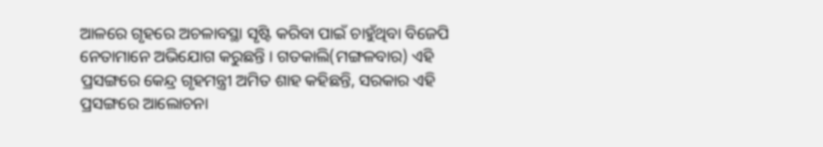ଆଳରେ ଗୃହରେ ଅଚଳାବସ୍ଥା ସୃଷ୍ଟି କରିବା ପାଇଁ ଚାହୁଁଥିବା ବିଜେପି ନେତାମାନେ ଅଭିଯୋଗ କରୁଛନ୍ତି । ଗତକାଲି(ମଙ୍ଗଳବାର) ଏହି ପ୍ରସଙ୍ଗରେ କେନ୍ଦ୍ର ଗୃହମନ୍ତ୍ରୀ ଅମିତ ଶାହ କହିଛନ୍ତି, ସରକାର ଏହି ପ୍ରସଙ୍ଗରେ ଆଲୋଚନା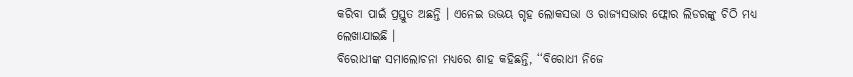କରିବା ପାଇଁ ପ୍ରସ୍ତୁତ ଅଛନ୍ତି । ଏନେଇ ଉଭୟ ଗୃହ ଲୋକସଭା ଓ ରାଜ୍ୟସଭାର ଫ୍ଲୋର ଲିଡରଙ୍କୁ ଚିଠି ମଧ୍ୟ ଲେଖାଯାଇଛି ।
ବିରୋଧୀଙ୍କ ସମାଲୋଚନା ମଧ୍ୟରେ ଶାହ କହିଛନ୍ତି, ‘‘ବିରୋଧୀ ନିଜେ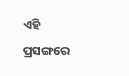ଏହି ପ୍ରସଙ୍ଗରେ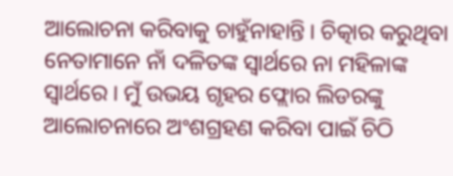ଆଲୋଚନା କରିବାକୁ ଚାହୁଁନାହାନ୍ତି । ଚିତ୍କାର କରୁଥିବା ନେତାମାନେ ନାଁ ଦଳିତଙ୍କ ସ୍ବାର୍ଥରେ ନା ମହିଳାଙ୍କ ସ୍ବାର୍ଥରେ । ମୁଁ ଉଭୟ ଗୃହର ଫ୍ଲୋର ଲିଡରଙ୍କୁ ଆଲୋଚନାରେ ଅଂଶଗ୍ରହଣ କରିବା ପାଇଁ ଚିଠି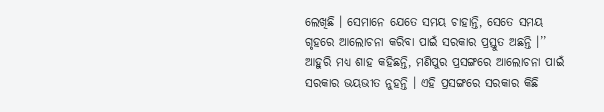ଲେଖିଛି । ସେମାନେ ଯେତେ ସମୟ ଚାହାନ୍ତି, ସେତେ ସମୟ ଗୃହରେ ଆଲୋଚନା କରିବା ପାଇଁ ସରକାର ପ୍ରସ୍ତୁତ ଅଛନ୍ତି ।’’ ଆହୁରି ମଧ୍ୟ ଶାହ କହିଛନ୍ତି, ମଣିପୁର ପ୍ରସଙ୍ଗରେ ଆଲୋଚନା ପାଇଁ ସରକାର ଭୟଭୀତ ନୁହନ୍ତି । ଏହି ପ୍ରସଙ୍ଗରେ ସରକାର କିଛି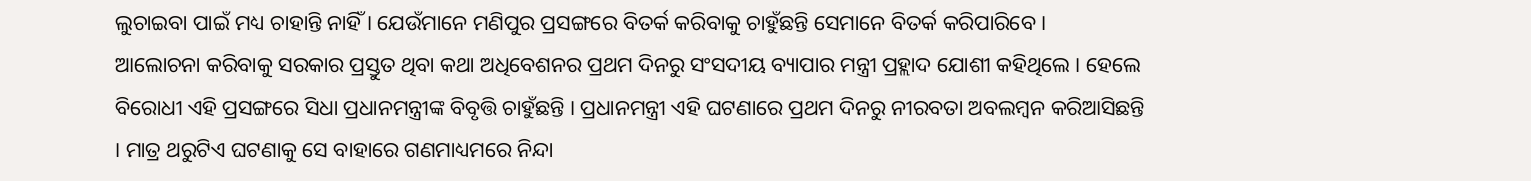ଲୁଚାଇବା ପାଇଁ ମଧ୍ୟ ଚାହାନ୍ତି ନାହିଁ । ଯେଉଁମାନେ ମଣିପୁର ପ୍ରସଙ୍ଗରେ ବିତର୍କ କରିବାକୁ ଚାହୁଁଛନ୍ତି ସେମାନେ ବିତର୍କ କରିପାରିବେ ।
ଆଲୋଚନା କରିବାକୁ ସରକାର ପ୍ରସ୍ତୁତ ଥିବା କଥା ଅଧିବେଶନର ପ୍ରଥମ ଦିନରୁ ସଂସଦୀୟ ବ୍ୟାପାର ମନ୍ତ୍ରୀ ପ୍ରହ୍ଲାଦ ଯୋଶୀ କହିଥିଲେ । ହେଲେ ବିରୋଧୀ ଏହି ପ୍ରସଙ୍ଗରେ ସିଧା ପ୍ରଧାନମନ୍ତ୍ରୀଙ୍କ ବିବୃତ୍ତି ଚାହୁଁଛନ୍ତି । ପ୍ରଧାନମନ୍ତ୍ରୀ ଏହି ଘଟଣାରେ ପ୍ରଥମ ଦିନରୁ ନୀରବତା ଅବଲମ୍ବନ କରିଆସିଛନ୍ତି । ମାତ୍ର ଥରୁଟିଏ ଘଟଣାକୁ ସେ ବାହାରେ ଗଣମାଧ୍ୟମରେ ନିନ୍ଦା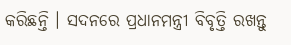କରିଛନ୍ତି । ସଦନରେ ପ୍ରଧାନମନ୍ତ୍ରୀ ବିବୃତ୍ତି ରଖନ୍ତୁ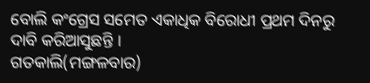ବୋଲି କଂଗ୍ରେସ ସମେତ ଏକାଧିକ ବିରୋଧୀ ପ୍ରଥମ ଦିନରୁ ଦାବି କରିଆସୁଛନ୍ତି ।
ଗତକାଲି(ମଙ୍ଗଳବାର)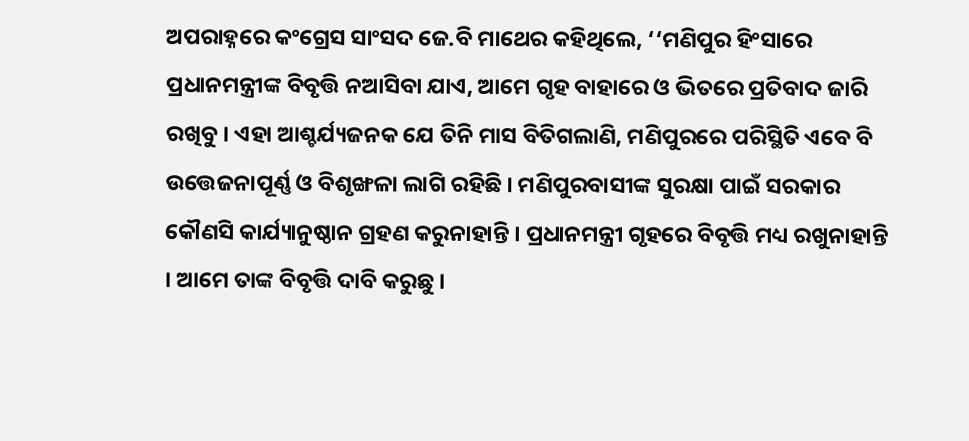ଅପରାହ୍ନରେ କଂଗ୍ରେସ ସାଂସଦ ଜେ.ବି ମାଥେର କହିଥିଲେ, ‘‘ମଣିପୁର ହିଂସାରେ ପ୍ରଧାନମନ୍ତ୍ରୀଙ୍କ ବିବୃତ୍ତି ନଆସିବା ଯାଏ, ଆମେ ଗୃହ ବାହାରେ ଓ ଭିତରେ ପ୍ରତିବାଦ ଜାରି ରଖିବୁ । ଏହା ଆଶ୍ଚର୍ଯ୍ୟଜନକ ଯେ ତିନି ମାସ ବିତିଗଲାଣି, ମଣିପୁରରେ ପରିସ୍ଥିତି ଏବେ ବି ଉତ୍ତେଜନାପୂର୍ଣ୍ଣ ଓ ବିଶୃଙ୍ଖଳା ଲାଗି ରହିଛି । ମଣିପୁରବାସୀଙ୍କ ସୁରକ୍ଷା ପାଇଁ ସରକାର କୌଣସି କାର୍ଯ୍ୟାନୁଷ୍ଠାନ ଗ୍ରହଣ କରୁନାହାନ୍ତି । ପ୍ରଧାନମନ୍ତ୍ରୀ ଗୃହରେ ବିବୃତ୍ତି ମଧ୍ୟ ରଖୁନାହାନ୍ତି । ଆମେ ତାଙ୍କ ବିବୃତ୍ତି ଦାବି କରୁଛୁ ।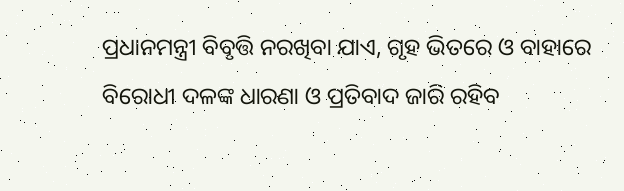ପ୍ରଧାନମନ୍ତ୍ରୀ ବିବୃତ୍ତି ନରଖିବା ଯାଏ, ଗୃହ ଭିତରେ ଓ ବାହାରେ ବିରୋଧୀ ଦଳଙ୍କ ଧାରଣା ଓ ପ୍ରତିବାଦ ଜାରି ରହିବ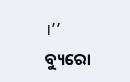।’’
ବ୍ୟୁରୋ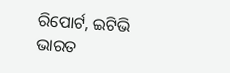ରିପୋର୍ଟ, ଇଟିଭି ଭାରତ